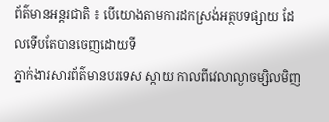ព័ត៌មានអន្តរជាតិ ៖ បើយោងតាមការដកស្រង់អត្ថបទផ្សាយ ដែលទើបតែបានចេញដោយទី
ភ្នាក់ងារសារព័ត៌មានបរទេស ស្កាយ កាលពីវេលាល្ងាចម្សិលមិញ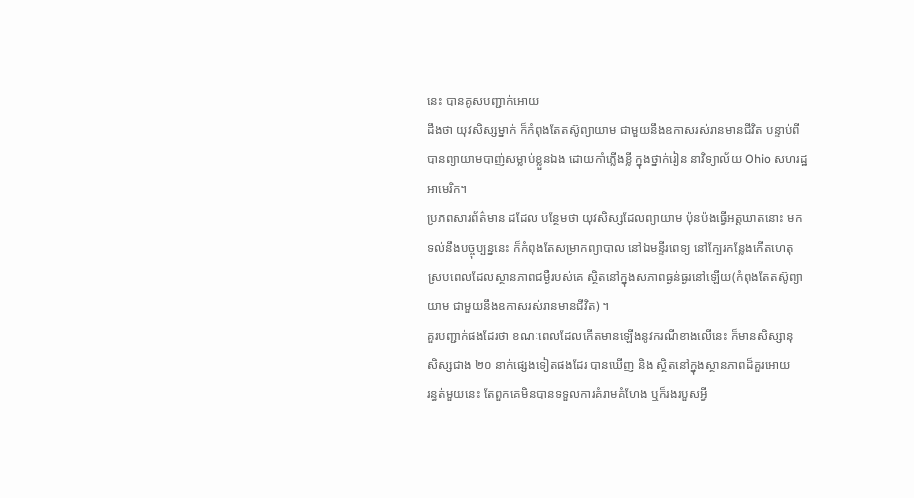នេះ បានគូសបញ្ជាក់អោយ
ដឹងថា យុវសិស្សម្នាក់ ក៏កំពុងតែតស៊ូព្យាយាម ជាមួយនឹងឧកាសរស់រានមានជីវិត បន្ទាប់ពី
បានព្យាយាមបាញ់សម្លាប់ខ្លួនឯង ដោយកាំភ្លើងខ្លី ក្នុងថ្នាក់រៀន នាវិទ្យាល័យ Ohio សហរដ្ឋ
អាមេរិក។
ប្រភពសារព័ត៌មាន ដដែល បន្ថែមថា យុវសិស្សដែលព្យាយាម ប៉ុនប៉ងធ្វើអត្តឃាតនោះ មក
ទល់នឹងបច្ចុប្បន្ននេះ ក៏កំពុងតែសម្រាកព្យាបាល នៅឯមន្ទីរពេទ្យ នៅក្បែរកន្លែងកើតហេតុ
ស្របពេលដែលស្ថានភាពជម្ងឺរបស់គេ ស្ថិតនៅក្នុងសភាពធ្ងន់ធ្ងរនៅឡើយ(កំពុងតែតស៊ូព្យា
យាម ជាមួយនឹងឧកាសរស់រានមានជីវិត) ។
គួរបញ្ជាក់ផងដែរថា ខណៈពេលដែលកើតមានឡើងនូវករណីខាងលើនេះ ក៏មានសិស្សានុ
សិស្សជាង ២០ នាក់ផ្សេងទៀតផងដែរ បានឃើញ និង ស្ថិតនៅក្នុងស្ថានភាពដ៏គួរអោយ
រន្ធត់មួយនេះ តែពួកគេមិនបានទទួលការគំរាមគំហែង ឬក៏រងរបួសអ្វី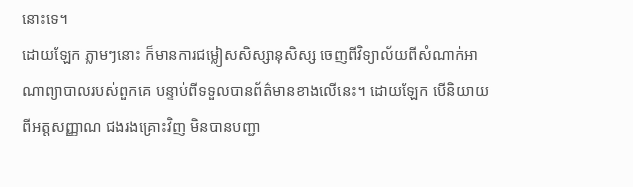នោះទេ។
ដោយឡែក ភ្លាមៗនោះ ក៏មានការជម្លៀសសិស្សានុសិស្ស ចេញពីវិទ្យាល័យពីសំណាក់អា
ណាព្យាបាលរបស់ពួកគេ បន្ទាប់ពីទទួលបានព័ត៌មានខាងលើនេះ។ ដោយឡែក បើនិយាយ
ពីអត្តសញ្ញាណ ជងរងគ្រោះវិញ មិនបានបញ្ជា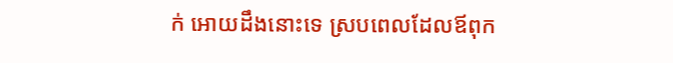ក់ អោយដឹងនោះទេ ស្របពេលដែលឪពុក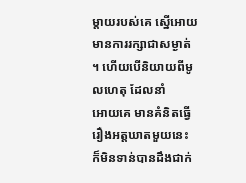ម្តាយរបស់គេ ស្នើអោយមានការរក្សាជាសម្ងាត់ ។ ហើយបើនិយាយពីមូលហេតុ ដែលនាំ
អោយគេ មានគំនិតធ្វើរឿងអត្តឃាតមួយនេះ ក៏មិនទាន់បានដឹងជាក់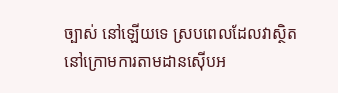ច្បាស់ នៅឡើយទេ ស្របពេលដែលវាស្ថិតនៅក្រោមការតាមដានស៊ើបអ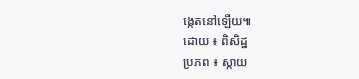ង្កេតនៅឡើយ៕
ដោយ ៖ ពិសិដ្ឋ
ប្រភព ៖ ស្កាយ